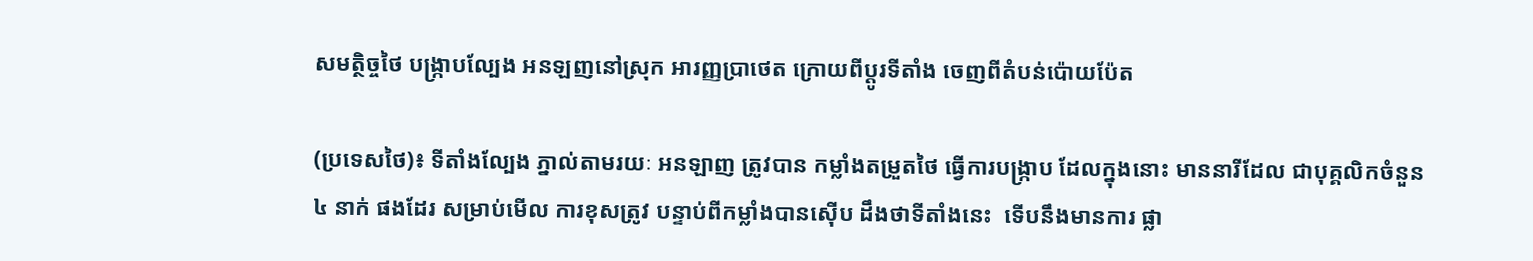សមត្ថិច្ចថៃ បង្ក្រាបល្បែង អនឡញនៅស្រុក អារញ្ញប្រាថេត ក្រោយពីប្តូរទីតាំង ចេញពីតំបន់ប៉ោយប៉ែត

(ប្រទេសថៃ)៖ ទីតាំងល្បែង ភ្នាល់តាមរយៈ អនឡាញ ត្រូវបាន កម្លាំងតម្រួតថៃ ធ្វើការបង្ក្រាប ដែលក្នុងនោះ មាននារីដែល ជាបុគ្គលិកចំនួន ៤ នាក់ ផងដែរ សម្រាប់មើល ការខុសត្រូវ បន្ទាប់ពីកម្លាំងបានស៊ើប ដឹងថាទីតាំងនេះ  ទើបនឹងមានការ ផ្លា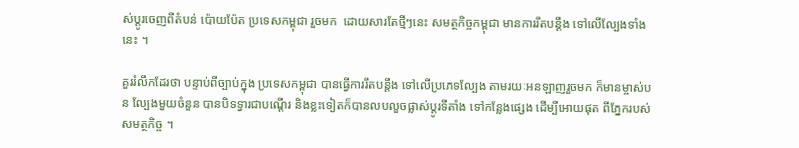ស់ប្តូរចេញពីតំបន់ ប៉ោយប៉ែត ប្រទេសកម្ពុជា រួចមក  ដោយសារតែថ្មីៗនេះ សមត្ថកិច្ចកម្ពុជា មានការរឹតបន្តឹង ទៅលើល្បែងទាំងនេះ ។

គួររំលឹកដែរថា បន្ទាប់ពីច្បាប់ក្នុង ប្រទេសកម្ពុជា បានធ្វើការរឹតបន្តឹង ទៅលើប្រភេទល្បែង តាមរយៈអនឡាញរួចមក ក៏មានម្ចាស់បន ល្បែងមួយចំនួន បានបិទទ្វារជាបណ្តើរ និងខ្លះទៀតក៏បានលបលួចផ្លាស់ប្តូរទីតាំង ទៅកន្លែងផ្សេង ដើម្បីអោយផុត ពីភ្នែករបស់សមត្ថកិច្ច ។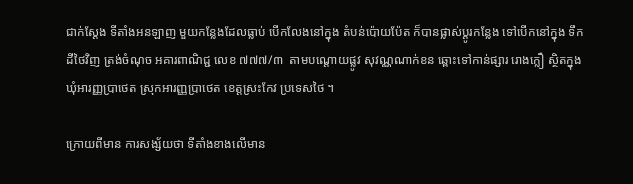ជាក់ស្តែង ទីតាំងអនឡាញ មួយកន្លែងដែលធ្លាប់ បើកលែងនៅក្នុង តំបន់ប៉ោយប៉ែត ក៏បានផ្លាស់ប្តូរកន្លែង ទៅបើកនៅក្នុង ទឹកដីថៃវិញ ត្រង់ចំណុច អគារពាណិជ្ជ លេខ ៧៧៧/៣  តាមបណ្តោយផ្លូវ សុវណ្ណណាក់ខន ឆ្ពោះទៅកាន់ផ្សារ រោងក្លឿ ស្ថិតក្នុងឃុំអារញ្ញប្រាថេត ស្រុកអារញ្ញប្រាថេត ខេត្តស្រះកែវ ប្រទេសថៃ ។

ក្រោយពីមាន ការសង្ស័យថា ទីតាំងខាងលើមាន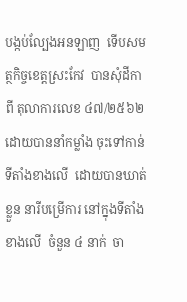បង្កប់ល្បែងអនឡាញ  ទើបសមត្ថកិច្ចខេត្តស្រះកែវ  បានសុំដីកាពី តុលាការលេខ ៤៧/២៥៦២  ដោយបាននាំកម្លាំង ចុះទៅកាន់ទីតាំងខាងលើ  ដោយបានឃាត់ខ្លួន នារីបម្រើការ នៅក្នុងទីតាំងខាងលើ  ចំនួន ៤ នាក់  ចា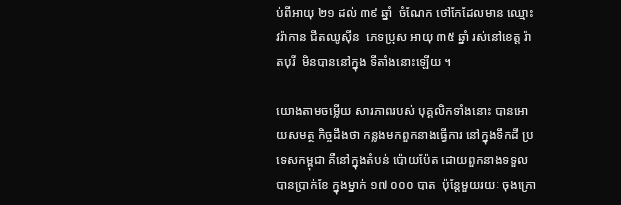ប់ពីអាយុ ២១ ដល់ ៣៩ ឆ្នាំ  ចំណែក ថៅកែដែលមាន ឈ្មោះ វរ៉ាកាន ជីតឈូស៊ីន  ភេទប្រុស អាយុ ៣៥ ឆ្នាំ រស់នៅខេត្ត រ៉ាតបុរី  មិនបាននៅក្នុង ទីតាំងនោះឡើយ ។

យោងតាមចម្លើយ សារភាពរបស់ បុគ្គលិកទាំងនោះ បានអោយសមត្ថ កិច្ចដឹងថា កន្លងមកពួកនាងធ្វើការ នៅក្នុងទឹកដី ប្រទេសកម្ពុជា គឺនៅក្នុងតំបន់ ប៉ោយប៉ែត ដោយពួកនាងទទួល បានប្រាក់ខែ ក្នុងម្នាក់ ១៧ ០០០ បាត  ប៉ុន្តែមួយរយៈ ចុងក្រោ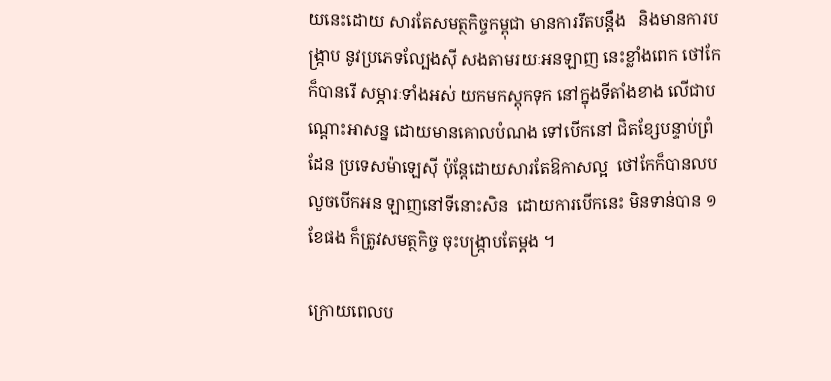យនេះដោយ សារតែសមត្ថកិច្ចកម្ពុជា មានការរឹតបន្តឹង   និងមានការបង្ក្រាប នូវប្រភេទល្បែងស៊ី សងតាមរយៈអនឡាញ នេះខ្លាំងពេក ថៅកែក៏បានរើ សម្ភារៈទាំងអស់ យកមកស្តុកទុក នៅក្នុងទីតាំងខាង លើជាបណ្តោះអាសន្ន ដោយមានគោលបំណង ទៅបើកនៅ ជិតខ្សែបន្ទាប់ព្រំដែន ប្រទេសម៉ាឡេស៊ី ប៉ុន្តែដោយសារតែឱកាសល្អ  ថៅកែក៏បានលប លួចបើកអន ឡាញនៅទីនោះសិន  ដោយការបើកនេះ មិនទាន់បាន ១ខែផង ក៏ត្រូវសមត្ថកិច្ច ចុះបង្ក្រាបតែម្តង ។

ក្រោយពេលប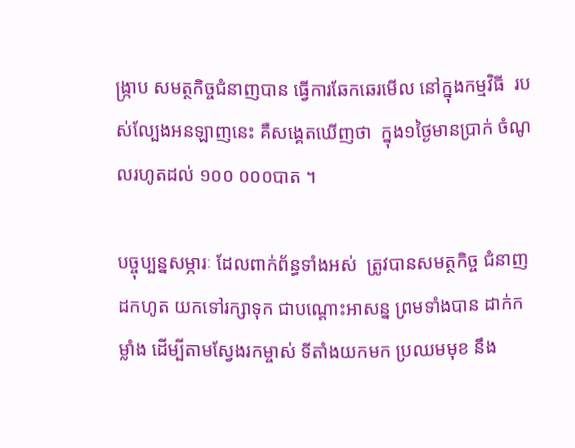ង្ក្រាប សមត្ថកិច្ចជំនាញបាន ធ្វើការឆែកឆេរមើល នៅក្នុងកម្មវិធី  របស់ល្បែងអនឡាញនេះ គឺសង្គេតឃើញថា  ក្នុង១ថ្ងៃមានប្រាក់ ចំណូលរហូតដល់ ១០០ ០០០បាត ។

បច្ចុប្បន្នសម្ភារៈ ដែលពាក់ព័ន្ធទាំងអស់  ត្រូវបានសមត្ថកិច្ច ជំនាញដកហូត យកទៅរក្សាទុក ជាបណ្តោះអាសន្ន ព្រមទាំងបាន ដាក់កម្លាំង ដើម្បីតាមស្វែងរកម្ចាស់ ទីតាំងយកមក ប្រឈមមុខ នឹង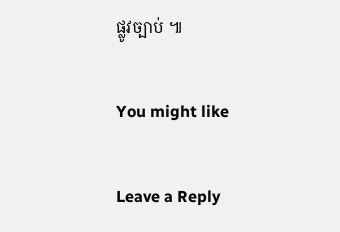ផ្លូវច្បាប់ ៕

You might like

Leave a Reply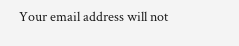Your email address will not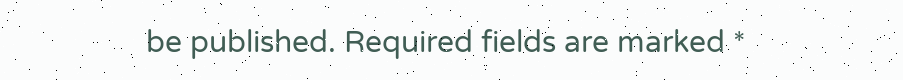be published. Required fields are marked *